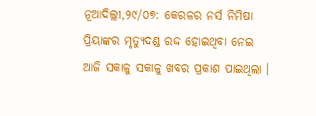ନୂଆଦିଲ୍ଲୀ,୨୯/୦୭: କେରଳର ନର୍ସ ନିମିଷା ପ୍ରିୟାଙ୍କର ମୃତ୍ୟୁଦଣ୍ଡ ରଦ୍ଦ ହୋଇଥିବା ନେଇ ଆଜି ସକାଳୁ ସକାଳୁ ଖବର ପ୍ରକାଶ ପାଇଥିଲା ।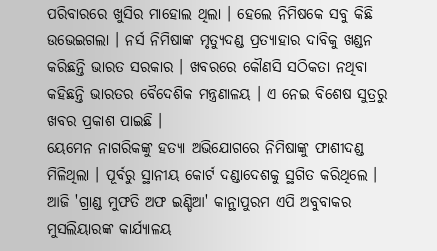ପରିବାରରେ ଖୁସିର ମାହୋଲ ଥିଲା । ହେଲେ ନିମିଷକେ ସବୁ କିଛି ଉଭେଇଗଲା । ନର୍ସ ନିମିଷାଙ୍କ ମୃତ୍ୟୁଦଣ୍ଡ ପ୍ରତ୍ୟାହାର ଦାବିକୁ ଖଣ୍ଡନ କରିଛନ୍ତି ଭାରତ ସରକାର । ଖବରରେ କୌଣସି ସଠିକତା ନଥିବା କହିଛନ୍ତି ଭାରତର ବୈଦେଶିକ ମନ୍ତ୍ରଣାଳୟ । ଏ ନେଇ ବିଶେଷ ସୁତ୍ରରୁ ଖବର ପ୍ରକାଶ ପାଇଛି ।
ୟେମେନ ନାଗରିକଙ୍କୁ ହତ୍ୟା ଅଭିଯୋଗରେ ନିମିଷାଙ୍କୁ ଫାଶୀଦଣ୍ଡ ମିଳିଥିଲା । ପୂର୍ବରୁ ସ୍ଥାନୀୟ କୋର୍ଟ ଦଣ୍ଡାଦେଶକୁ ସ୍ଥଗିତ କରିଥିଲେ । ଆଜି 'ଗ୍ରାଣ୍ଡ ମୁଫତି ଅଫ ଇଣ୍ଡିଆ' କାନ୍ଥାପୁରମ ଏପି ଅବୁବାକର ମୁସଲିୟାରଙ୍କ କାର୍ଯ୍ୟାଳୟ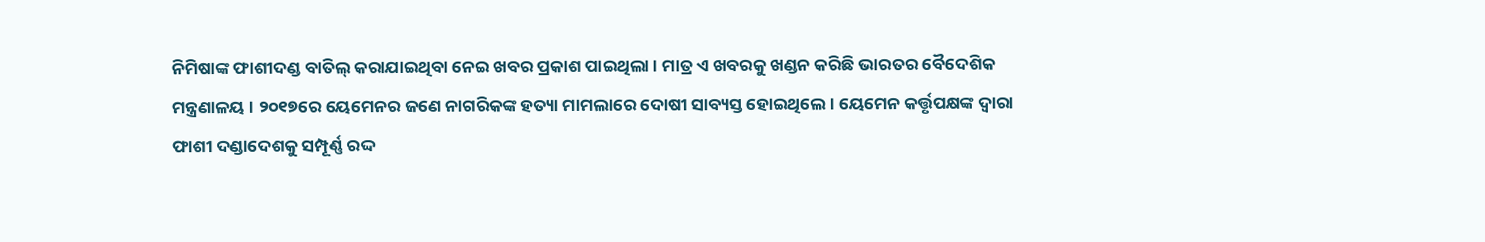ନିମିଷାଙ୍କ ଫାଶୀଦଣ୍ଡ ବାତିଲ୍ କରାଯାଇଥିବା ନେଇ ଖବର ପ୍ରକାଶ ପାଇଥିଲା । ମାତ୍ର ଏ ଖବରକୁ ଖଣ୍ଡନ କରିଛି ଭାରତର ବୈଦେଶିକ ମନ୍ତ୍ରଣାଳୟ । ୨୦୧୭ରେ ୟେମେନର ଜଣେ ନାଗରିକଙ୍କ ହତ୍ୟା ମାମଲାରେ ଦୋଷୀ ସାବ୍ୟସ୍ତ ହୋଇଥିଲେ। ୟେମେନ କର୍ତ୍ତୃପକ୍ଷଙ୍କ ଦ୍ୱାରା ଫାଶୀ ଦଣ୍ଡାଦେଶକୁ ସମ୍ପୂର୍ଣ୍ଣ ରଦ୍ଦ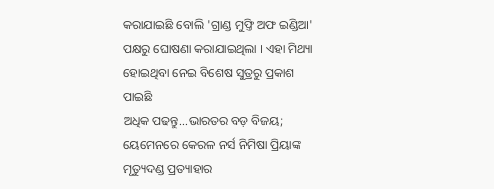କରାଯାଇଛି ବୋଲି 'ଗ୍ରାଣ୍ଡ ମୁଫ୍ତି ଅଫ ଇଣ୍ଡିଆ' ପକ୍ଷରୁ ଘୋଷଣା କରାଯାଇଥିଲା । ଏହା ମିଥ୍ୟା ହୋଇଥିବା ନେଇ ବିଶେଷ ସୁତ୍ରରୁ ପ୍ରକାଶ ପାଇଛି
ଅଧିକ ପଢନ୍ତୁ...ଭାରତର ବଡ଼ ବିଜୟ; ୟେମେନରେ କେରଳ ନର୍ସ ନିମିଷା ପ୍ରିୟାଙ୍କ ମୃତ୍ୟୁଦଣ୍ଡ ପ୍ରତ୍ୟାହାର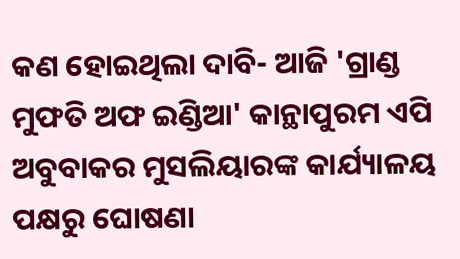କଣ ହୋଇଥିଲା ଦାବି- ଆଜି 'ଗ୍ରାଣ୍ଡ ମୁଫତି ଅଫ ଇଣ୍ଡିଆ' କାନ୍ଥାପୁରମ ଏପି ଅବୁବାକର ମୁସଲିୟାରଙ୍କ କାର୍ଯ୍ୟାଳୟ ପକ୍ଷରୁ ଘୋଷଣା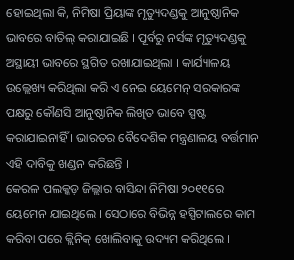ହୋଇଥିଲା କି, ନିମିଷା ପ୍ରିୟାଙ୍କ ମୃତ୍ୟୁଦଣ୍ଡକୁ ଆନୁଷ୍ଠାନିକ ଭାବରେ ବାତିଲ୍ କରାଯାଇଛି । ପୂର୍ବରୁ ନର୍ସଙ୍କ ମୃତ୍ୟୁଦଣ୍ଡକୁ ଅସ୍ଥାୟୀ ଭାବରେ ସ୍ଥଗିତ ରଖାଯାଇଥିଲା । କାର୍ଯ୍ୟାଳୟ ଉଲ୍ଲେଖ୍ୟ କରିଥିଲା କରି ଏ ନେଇ ୟେମେନ୍ ସରକାରଙ୍କ ପକ୍ଷରୁ କୌଣସି ଆନୁଷ୍ଠାନିକ ଲିଖିତ ଭାବେ ସ୍ପଷ୍ଟ କରାଯାଇନାହିଁ । ଭାରତର ବୈଦେଶିକ ମନ୍ତ୍ରଣାଳୟ ବର୍ତ୍ତମାନ ଏହି ଦାବିକୁ ଖଣ୍ଡନ କରିଛନ୍ତି ।
କେରଳ ପଲକ୍କଡ଼ ଜିଲ୍ଲାର ବାସିନ୍ଦା ନିମିଷା ୨୦୧୧ରେ ୟେମେନ ଯାଇଥିଲେ । ସେଠାରେ ବିଭିନ୍ନ ହସ୍ପିଟାଲରେ କାମ କରିବା ପରେ କ୍ଲିନିକ୍ ଖୋଲିବାକୁ ଉଦ୍ୟମ କରିଥିଲେ ।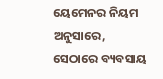ୟେମେନର ନିୟମ ଅନୁସାରେ, ସେଠାରେ ବ୍ୟବସାୟ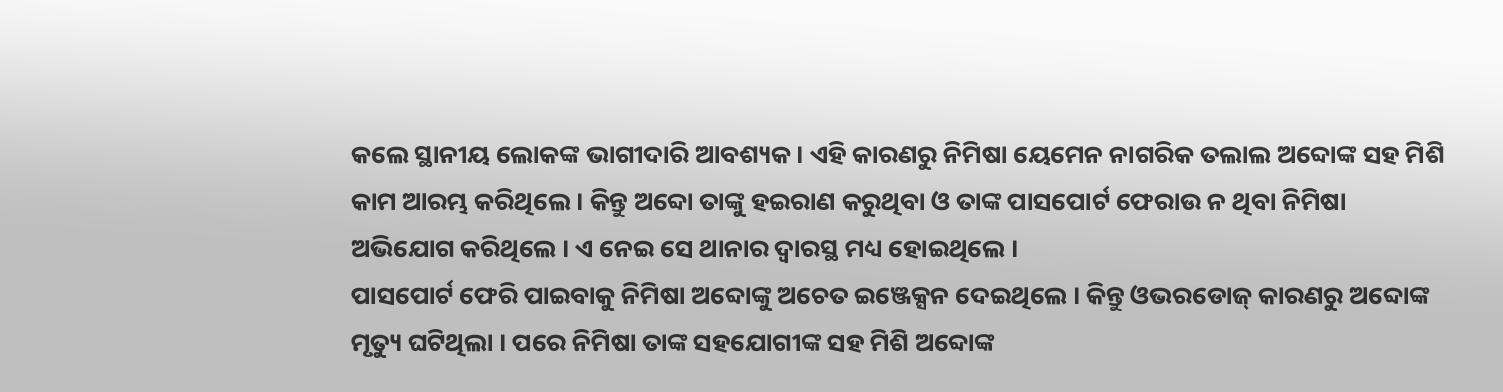କଲେ ସ୍ଥାନୀୟ ଲୋକଙ୍କ ଭାଗୀଦାରି ଆବଶ୍ୟକ । ଏହି କାରଣରୁ ନିମିଷା ୟେମେନ ନାଗରିକ ତଲାଲ ଅବ୍ଦୋଙ୍କ ସହ ମିଶି କାମ ଆରମ୍ଭ କରିଥିଲେ । କିନ୍ତୁ ଅବ୍ଦୋ ତାଙ୍କୁ ହଇରାଣ କରୁଥିବା ଓ ତାଙ୍କ ପାସପୋର୍ଟ ଫେରାଉ ନ ଥିବା ନିମିଷା ଅଭିଯୋଗ କରିଥିଲେ । ଏ ନେଇ ସେ ଥାନାର ଦ୍ୱାରସ୍ଥ ମଧ୍ୟ ହୋଇଥିଲେ ।
ପାସପୋର୍ଟ ଫେରି ପାଇବାକୁ ନିମିଷା ଅବ୍ଦୋଙ୍କୁ ଅଚେତ ଇଞ୍ଜେକ୍ସନ ଦେଇଥିଲେ । କିନ୍ତୁ ଓଭରଡୋଜ୍ କାରଣରୁ ଅବ୍ଦୋଙ୍କ ମୃତ୍ୟୁ ଘଟିଥିଲା । ପରେ ନିମିଷା ତାଙ୍କ ସହଯୋଗୀଙ୍କ ସହ ମିଶି ଅବ୍ଦୋଙ୍କ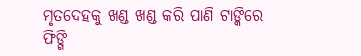ମୃତଦେହକୁ ଖଣ୍ଡ ଖଣ୍ଡ କରି ପାଣି ଟାଙ୍କିରେ ଫିଙ୍ଗି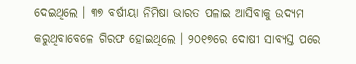ଦେଇଥିଲେ । ୩୭ ବର୍ଷୀୟା ନିମିଷା ଭାରତ ପଳାଇ ଆସିବାକୁ ଉଦ୍ୟମ କରୁଥିବାବେଳେ ଗିରଫ ହୋଇଥିଲେ । ୨୦୧୭ରେ ଦୋଷୀ ସାବ୍ୟସ୍ତ ପରେ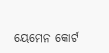ୟେମେନ କୋର୍ଟ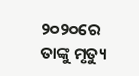୨୦୨୦ରେ ତାଙ୍କୁ ମୃତ୍ୟୁ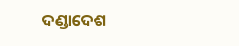ଦଣ୍ଡାଦେଶ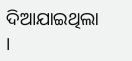ଦିଆଯାଇଥିଲା ।